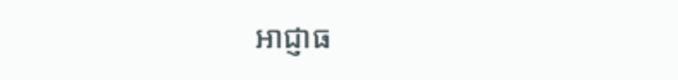អាជ្ញាធ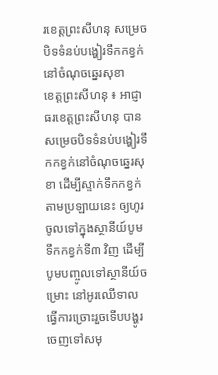រខេត្តព្រះសីហនុ សម្រេចបិទទំនប់បង្ហៀរទឹកកខ្វក់នៅចំណុចឆ្នេរសុខា
ខេត្តព្រះសីហនុ ៖ អាជ្ញាធរខេត្តព្រះសីហនុ បានសម្រេចបិទទំនប់បង្ហៀរទឹកកខ្វក់នៅចំណុចឆ្នេរសុខា ដើម្បីស្ទាក់ទឹកកខ្វក់តាមប្រឡាយនេះ ឲ្យហូរចូលទៅក្នុងស្ថានីយ៍បូមទឹកកខ្វក់ទី៣ វិញ ដើម្បីបូមបញ្ចូលទៅស្ថានីយ៍ចម្រោះ នៅអូរឈើទាល ធ្វើការច្រោះរួចទើបបង្ហូរចេញទៅសមុ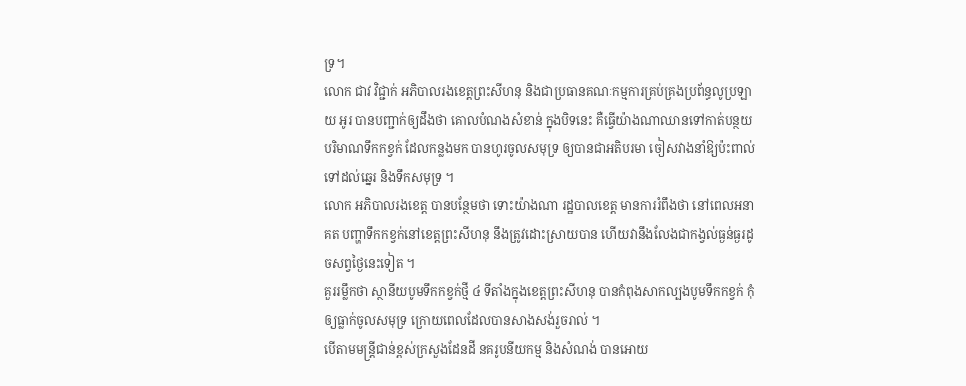ទ្រ។
លោក ជាវ វិជ្ជាក់ អភិបាលរងខេត្តព្រះសីហនុ និងជាប្រធានគណៈកម្មការគ្រប់គ្រងប្រព័ន្ធលូប្រឡាយ អូរ បានបញ្ជាក់ឲ្យដឹងថា គោលបំណងសំខាន់ ក្នុងបិទនេះ គឺធ្វើយ៉ាងណាឈានទៅកាត់បន្ថយបរិមាណទឹកកខ្វក់ ដែលកន្លងមក បានហូរចូលសមុទ្រ ឲ្យបានជាអតិបរមា ចៀសវាងនាំឱ្យប៉ះពាល់ទៅដល់ឆ្នេរ និងទឹកសមុទ្រ ។
លោក អភិបាលរងខេត្ត បានបន្ថែមថា ទោះយ៉ាងណា រដ្ឋបាលខេត្ត មានការរំពឹងថា នៅពេលអនាគត បញ្ហាទឹកកខ្វក់នៅខេត្តព្រះសីហនុ នឹងត្រូវដោះស្រាយបាន ហើយវានឹងលែងជាកង្វល់ធ្ងន់ធ្ងរដូចសព្វថ្ងៃនេះទៀត ។
គួររម្លឹកថា ស្ថានីយបូមទឹកកខ្វក់ថ្មី ៤ ទីតាំងក្នុងខេត្តព្រះសីហនុ បានកំពុងសាកល្បងបូមទឹកកខ្វក់ កុំឲ្យធ្លាក់ចូលសមុទ្រ ក្រោយពេលដែលបានសាងសង់រួចរាល់ ។
បើតាមមន្រ្តីជាន់ខ្ពស់ក្រសួងដែនដី នគរូបនីយកម្ម និងសំណង់ បានអោយ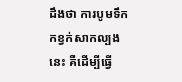ដឹងថា ការបូមទឹកកខ្វក់សាកល្បងនេះ គឺដើម្បីធ្វើ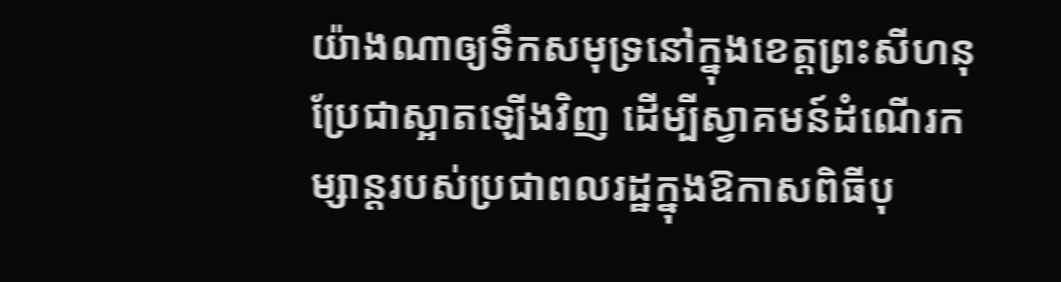យ៉ាងណាឲ្យទឹកសមុទ្រនៅក្នុងខេត្តព្រះសីហនុ ប្រែជាស្អាតឡើងវិញ ដើម្បីស្វាគមន៍ដំណើរកម្សាន្តរបស់ប្រជាពលរដ្ឋក្នុងឱកាសពិធីបុ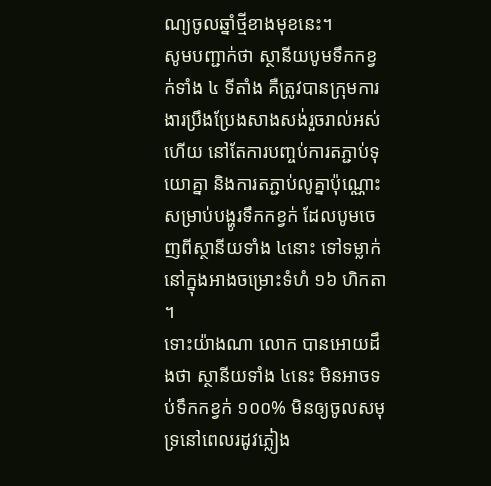ណ្យចូលឆ្នាំថ្មីខាងមុខនេះ។
សូមបញ្ជាក់ថា ស្ថានីយបូមទឹកកខ្វក់ទាំង ៤ ទីតាំង គឺត្រូវបានក្រុមការងារប្រឹងប្រែងសាងសង់រួចរាល់អស់ហើយ នៅតែការបញ្ចប់ការតភ្ជាប់ទុយោគ្នា និងការតភ្ជាប់លូគ្នាប៉ុណ្ណោះសម្រាប់បង្ហូរទឹកកខ្វក់ ដែលបូមចេញពីស្ថានីយទាំង ៤នោះ ទៅទម្លាក់នៅក្នុងអាងចម្រោះទំហំ ១៦ ហិកតា ។
ទោះយ៉ាងណា លោក បានអោយដឹងថា ស្ថានីយទាំង ៤នេះ មិនអាចទប់ទឹកកខ្វក់ ១០០% មិនឲ្យចូលសមុទ្រនៅពេលរដូវភ្លៀង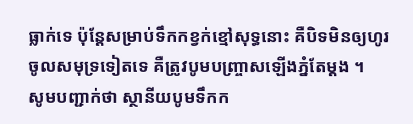ធ្លាក់ទេ ប៉ុន្តែសម្រាប់ទឹកកខ្វក់ខ្មៅសុទ្ធនោះ គឺបិទមិនឲ្យហូរ ចូលសមុទ្រទៀតទេ គឺត្រូវបូមបញ្ច្រាសឡើងភ្នំតែម្ដង ។
សូមបញ្ជាក់ថា ស្ថានីយបូមទឹកក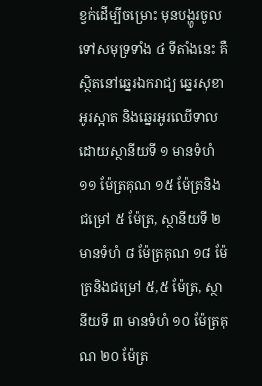ខ្វក់ដើម្បីចម្រោះ មុនបង្ហូរចូលទៅសមុទ្រទាំង ៤ ទីតាំងនេះ គឺស្ថិតនៅឆ្នេរឯករាជ្យ ឆ្នេរសុខា អូរស្អាត និងឆ្នេរអូរឈើទាល ដោយស្ថានីយទី ១ មានទំហំ ១១ ម៉ែត្រគុណ ១៥ ម៉ែត្រនិងជម្រៅ ៥ ម៉ែត្រ, ស្ថានីយទី ២ មានទំហំ ៨ ម៉ែត្រគុណ ១៨ ម៉ែត្រនិងជម្រៅ ៥,៥ ម៉ែត្រ, ស្ថានីយទី ៣ មានទំហំ ១០ ម៉ែត្រគុណ ២០ ម៉ែត្រ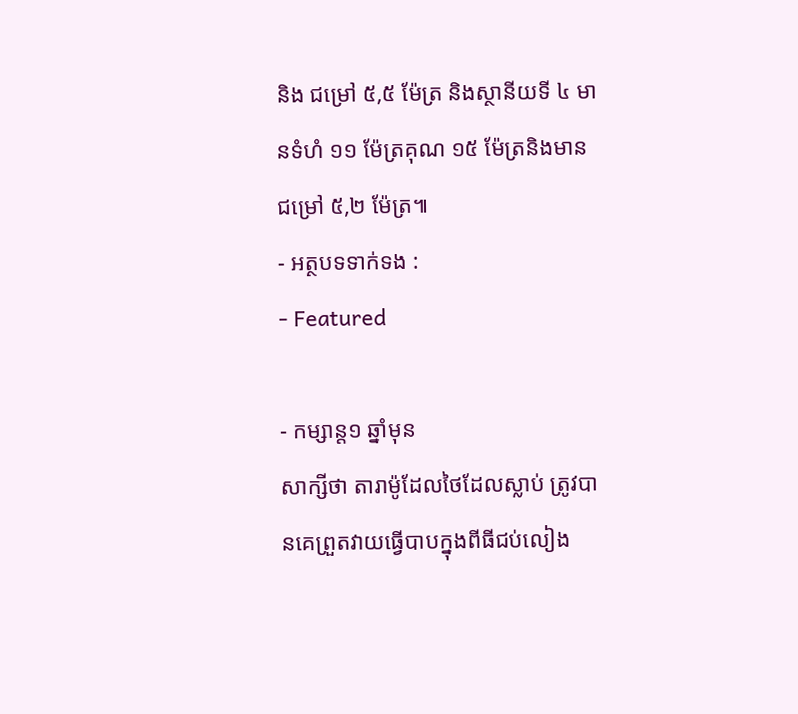និង ជម្រៅ ៥,៥ ម៉ែត្រ និងស្ថានីយទី ៤ មានទំហំ ១១ ម៉ែត្រគុណ ១៥ ម៉ែត្រនិងមានជម្រៅ ៥,២ ម៉ែត្រ៕
- អត្ថបទទាក់ទង :
- Featured

- កម្សាន្ត១ ឆ្នាំមុន
សាក្សីថា តារាម៉ូដែលថៃដែលស្លាប់ ត្រូវបានគេព្រួតវាយធ្វើបាបក្នុងពីធីជប់លៀង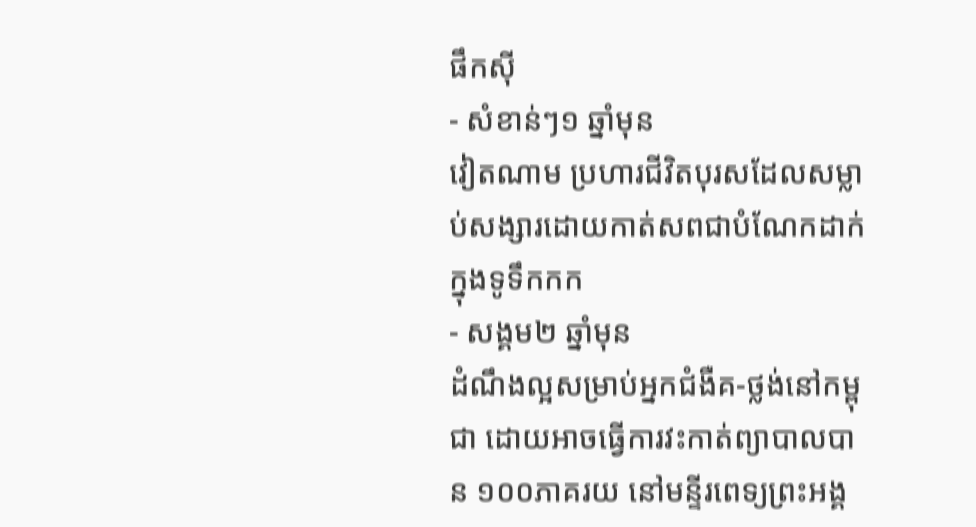ផឹកស៊ី
- សំខាន់ៗ១ ឆ្នាំមុន
វៀតណាម ប្រហារជីវិតបុរសដែលសម្លាប់សង្សារដោយកាត់សពជាបំណែកដាក់ក្នុងទូទឹកកក
- សង្គម២ ឆ្នាំមុន
ដំណឹងល្អសម្រាប់អ្នកជំងឺគ-ថ្លង់នៅកម្ពុជា ដោយអាចធ្វើការវះកាត់ព្យាបាលបាន ១០០ភាគរយ នៅមន្ទីរពេទ្យព្រះអង្គ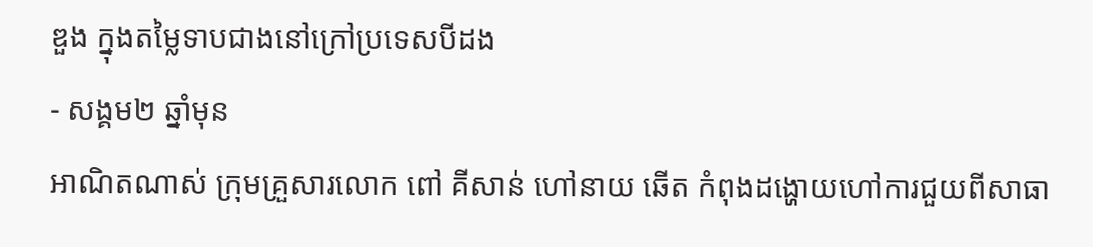ឌួង ក្នុងតម្លៃទាបជាងនៅក្រៅប្រទេសបីដង
- សង្គម២ ឆ្នាំមុន
អាណិតណាស់ ក្រុមគ្រួសារលោក ពៅ គីសាន់ ហៅនាយ ឆើត កំពុងដង្ហោយហៅការជួយពីសាធា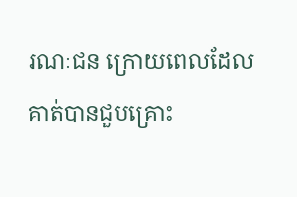រណៈជន ក្រោយពេលដែលគាត់បានជួបគ្រោះ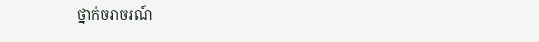ថ្នាក់ចរាចរណ៍